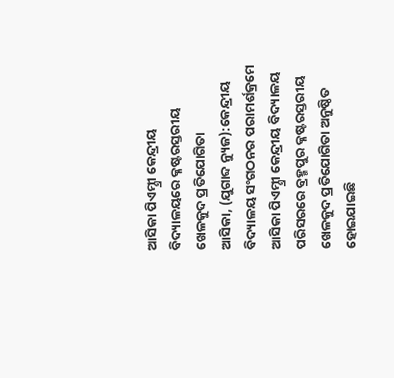ଆସିକା ପିଏମ୍ଶ୍ରୀ କେନ୍ଦ୍ରୀୟ ବିଦ୍ୟାଳୟରେ କ୍ଳଷ୍ଟରସ୍ତରୀୟ ଖେଳକୁଦ ପ୍ରତିଯୋଗିତା
ଆସିକା, (ଯୁଗାବ୍ଦ ନ୍ୟୁଜ):କେନ୍ଦ୍ରୀୟ ବିଦ୍ୟାଳୟ ସଂଗଠନର ପରାମର୍ଶକ୍ରମେ ଆସିକା ପିଏମ୍ଶ୍ରୀ କେନ୍ଦ୍ରୀୟ ବିଦ୍ୟାଳୟ ପରିସରରେ ବ୍ରହ୍ମପୁର କ୍ଳଷ୍ଟରସ୍ତରୀୟ ଖେଳକୁଦ ପ୍ରତିଯୋଗିତା ଅନୁଷ୍ଠିତ ହୋଇଯାଇଛି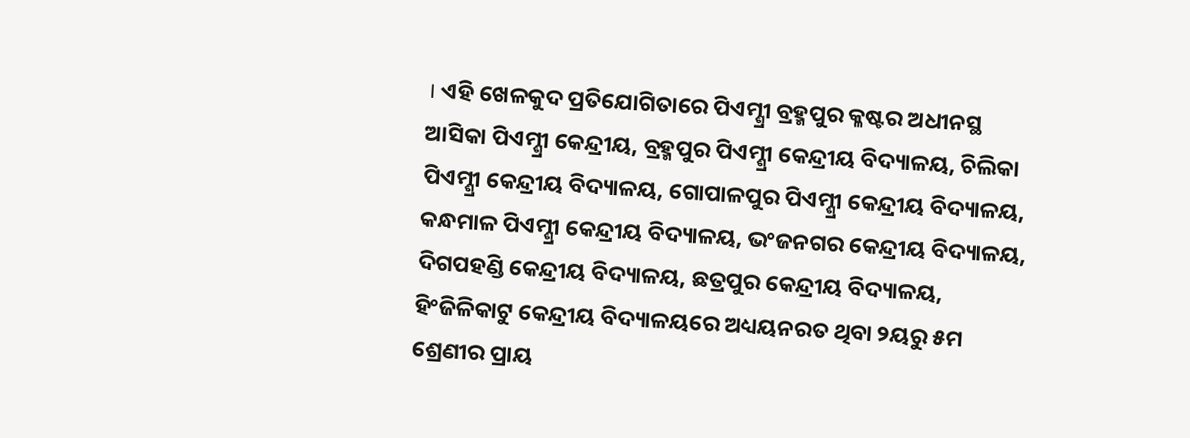। ଏହି ଖେଳକୁଦ ପ୍ରତିଯୋଗିତାରେ ପିଏମ୍ଶ୍ରୀ ବ୍ରହ୍ମପୁର କ୍ଳଷ୍ଟର ଅଧୀନସ୍ଥ ଆସିକା ପିଏମ୍ଶ୍ରୀ କେନ୍ଦ୍ରୀୟ, ବ୍ରହ୍ମପୁର ପିଏମ୍ଶ୍ରୀ କେନ୍ଦ୍ରୀୟ ବିଦ୍ୟାଳୟ, ଚିଲିକା ପିଏମ୍ଶ୍ରୀ କେନ୍ଦ୍ରୀୟ ବିଦ୍ୟାଳୟ, ଗୋପାଳପୁର ପିଏମ୍ଶ୍ରୀ କେନ୍ଦ୍ରୀୟ ବିଦ୍ୟାଳୟ, କନ୍ଧମାଳ ପିଏମ୍ଶ୍ରୀ କେନ୍ଦ୍ରୀୟ ବିଦ୍ୟାଳୟ, ଭଂଜନଗର କେନ୍ଦ୍ରୀୟ ବିଦ୍ୟାଳୟ, ଦିଗପହଣ୍ଡି କେନ୍ଦ୍ରୀୟ ବିଦ୍ୟାଳୟ, ଛତ୍ରପୁର କେନ୍ଦ୍ରୀୟ ବିଦ୍ୟାଳୟ, ହିଂଜିଳିକାଟୁ କେନ୍ଦ୍ରୀୟ ବିଦ୍ୟାଳୟରେ ଅଧ୍ୟୟନରତ ଥିବା ୨ୟରୁ ୫ମ ଶ୍ରେଣୀର ପ୍ରାୟ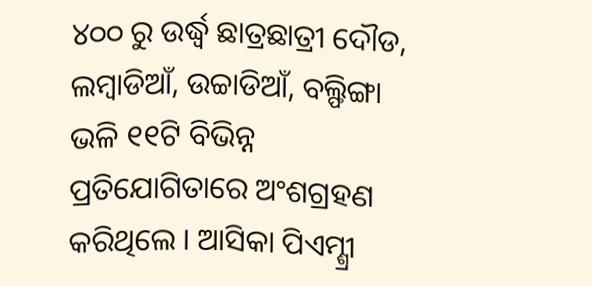୪୦୦ ରୁ ଉର୍ଦ୍ଧ୍ୱ ଛାତ୍ରଛାତ୍ରୀ ଦୌଡ, ଲମ୍ବାଡିଆଁ, ଉଚ୍ଚାଡିଆଁ, ବଲ୍ଫିଙ୍ଗା ଭଳି ୧୧ଟି ବିଭିନ୍ନ ପ୍ରତିଯୋଗିତାରେ ଅଂଶଗ୍ରହଣ କରିଥିଲେ । ଆସିକା ପିଏମ୍ଶ୍ରୀ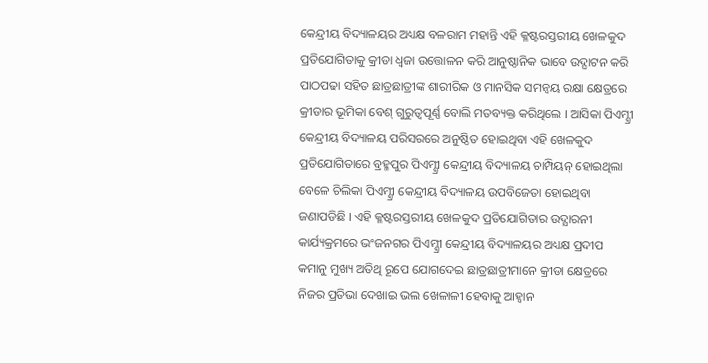କେନ୍ଦ୍ରୀୟ ବିଦ୍ୟାଳୟର ଅଧ୍ୟକ୍ଷ ବଳରାମ ମହାନ୍ତି ଏହି କ୍ଳଷ୍ଟରସ୍ତରୀୟ ଖେଳକୁଦ ପ୍ରତିଯୋଗିତାକୁ କ୍ରୀଡା ଧ୍ୱଜା ଉତ୍ତୋଳନ କରି ଆନୁଷ୍ଠାନିକ ଭାବେ ଉଦ୍ଘାଟନ କରି ପାଠପଢା ସହିତ ଛାତ୍ରଛାତ୍ରୀଙ୍କ ଶାରୀରିକ ଓ ମାନସିକ ସମନ୍ୱୟ ରକ୍ଷା କ୍ଷେତ୍ରରେ କ୍ରୀଡାର ଭୂମିକା ବେଶ୍ ଗୁରୁତ୍ୱପୂର୍ଣ୍ଣ ବୋଲି ମତବ୍ୟକ୍ତ କରିଥିଲେ । ଆସିକା ପିଏମ୍ଶ୍ରୀ କେନ୍ଦ୍ରୀୟ ବିଦ୍ୟାଳୟ ପରିସରରେ ଅନୁଷ୍ଠିତ ହୋଇଥିବା ଏହି ଖେଳକୁଦ ପ୍ରତିଯୋଗିତାରେ ବ୍ରହ୍ମପୁର ପିଏମ୍ଶ୍ରୀ କେନ୍ଦ୍ରୀୟ ବିଦ୍ୟାଳୟ ଚାମ୍ପିୟନ୍ ହୋଇଥିଲା ବେଳେ ଚିଲିକା ପିଏମ୍ଶ୍ରୀ କେନ୍ଦ୍ରୀୟ ବିଦ୍ୟାଳୟ ଉପବିଜେତା ହୋଇଥିବା ଜଣାପଡିଛି । ଏହି କ୍ଳଷ୍ଟରସ୍ତରୀୟ ଖେଳକୁଦ ପ୍ରତିଯୋଗିତାର ଉଦ୍ଯାରନୀ କାର୍ଯ୍ୟକ୍ରମରେ ଭଂଜନଗର ପିଏମ୍ଶ୍ରୀ କେନ୍ଦ୍ରୀୟ ବିଦ୍ୟାଳୟର ଅଧ୍ୟକ୍ଷ ପ୍ରଦୀପ କମାନୁ ମୁଖ୍ୟ ଅତିଥି ରୂପେ ଯୋଗଦେଇ ଛାତ୍ରଛାତ୍ରୀମାନେ କ୍ରୀଡା କ୍ଷେତ୍ରରେ ନିଜର ପ୍ରତିଭା ଦେଖାଇ ଭଲ ଖେଳାଳୀ ହେବାକୁ ଆହ୍ୱାନ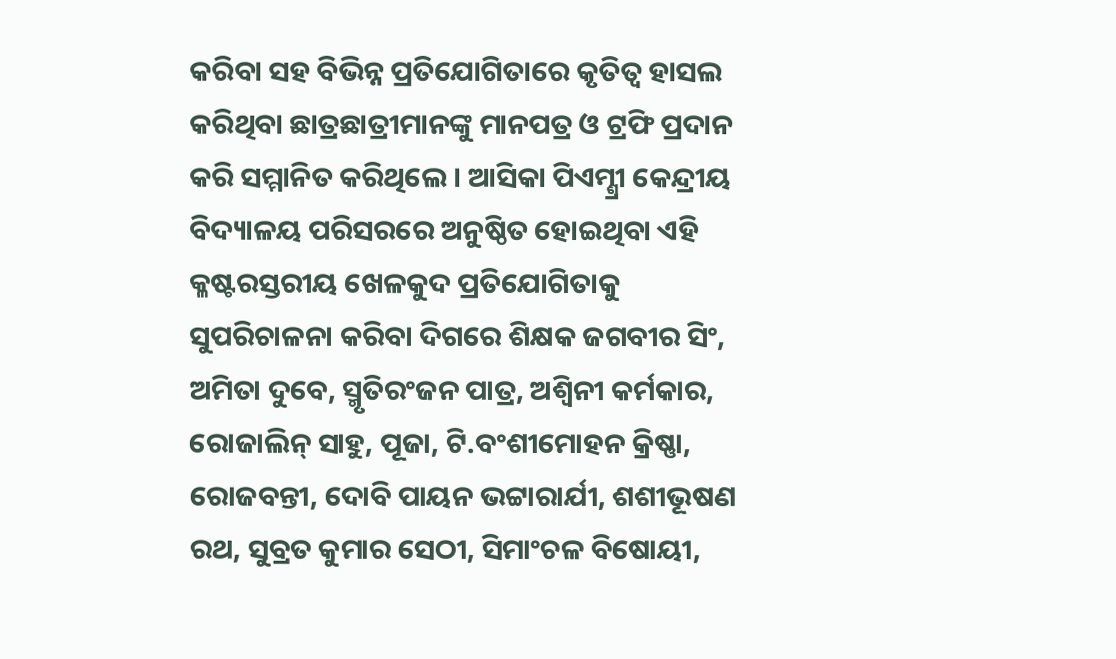କରିବା ସହ ବିଭିନ୍ନ ପ୍ରତିଯୋଗିତାରେ କୃତିତ୍ୱ ହାସଲ କରିଥିବା ଛାତ୍ରଛାତ୍ରୀମାନଙ୍କୁ ମାନପତ୍ର ଓ ଟ୍ରଫି ପ୍ରଦାନ କରି ସମ୍ମାନିତ କରିଥିଲେ । ଆସିକା ପିଏମ୍ଶ୍ରୀ କେନ୍ଦ୍ରୀୟ ବିଦ୍ୟାଳୟ ପରିସରରେ ଅନୁଷ୍ଠିତ ହୋଇଥିବା ଏହି କ୍ଳଷ୍ଟରସ୍ତରୀୟ ଖେଳକୁଦ ପ୍ରତିଯୋଗିତାକୁ ସୁପରିଚାଳନା କରିବା ଦିଗରେ ଶିକ୍ଷକ ଜଗବୀର ସିଂ, ଅମିତା ଦୁବେ, ସ୍ମୃତିରଂଜନ ପାତ୍ର, ଅଶ୍ୱିନୀ କର୍ମକାର, ରୋଜାଲିନ୍ ସାହୁ, ପୂଜା, ଟି.ବଂଶୀମୋହନ କ୍ରିଷ୍ଣା, ରୋଜବନ୍ତୀ, ଦୋବି ପାୟନ ଭଟ୍ଟାରାର୍ଯୀ, ଶଶୀଭୂଷଣ ରଥ, ସୁବ୍ରତ କୁମାର ସେଠୀ, ସିମାଂଚଳ ବିଷୋୟୀ,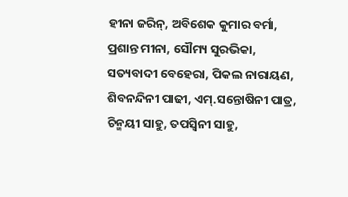ହୀନା ଜରିନ୍, ଅବିଶେକ କୁମାର ବର୍ମା, ପ୍ରଶାନ୍ତ ମୀନା, ସୌମ୍ୟ ସୁରଭିକା, ସତ୍ୟବାଦୀ ବେହେରା, ପିକଲ ନାରାୟଣ, ଶିବନନ୍ଦିନୀ ପାଢୀ, ଏମ୍.ସନ୍ତୋଷିନୀ ପାତ୍ର, ଚିନ୍ମୟୀ ସାହୁ, ତପସ୍ୱିନୀ ସାହୁ,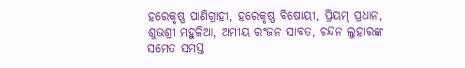ହରେକୃଷ୍ଣ ପାଣିଗ୍ରାହୀ, ହରେକୃଷ୍ଣ ବିଷୋୟୀ, ପ୍ରିୟମ୍ ପ୍ରଧାନ, ଶୁଭଶ୍ରୀ ମହୁଳିଆ, ଅମୀୟ ରଂଜନ ସାବତ, ଚନ୍ଦନ ଲୁହାରଙ୍କ ସମେତ ସମସ୍ତ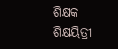ଶିକ୍ଷକ ଶିକ୍ଷୟିତ୍ରୀ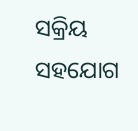ସକ୍ରିୟ ସହଯୋଗ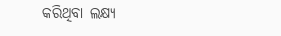କରିଥିବା ଲକ୍ଷ୍ୟ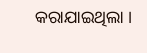କରାଯାଇଥିଲା ।